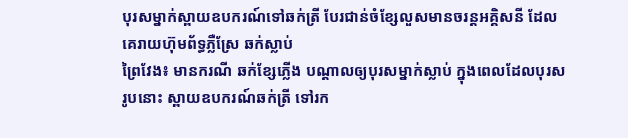បុរសម្នាក់ស្ពាយឧបករណ៍ទៅឆក់ត្រី បែរជាន់ចំខ្សែលួសមានចរន្តអគ្គិសនី ដែលគេរាយហ៊ុមព័ទ្ធភ្លឺស្រែ ឆក់ស្លាប់
ព្រៃវែង៖ មានករណី ឆក់ខ្សែភ្លើង បណ្តាលឲ្យបុរសម្នាក់ស្លាប់ ក្នុងពេលដែលបុរសរូបនោះ ស្ពាយឧបករណ៍ឆក់ត្រី ទៅរក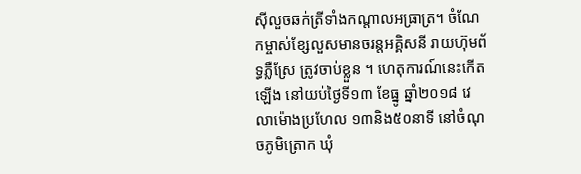ស៊ីលួចឆក់ត្រីទាំងកណ្តាលអធ្រាត្រ។ ចំណែកម្ចាស់ខ្សែលួសមានចរន្តអគ្គិសនី រាយហ៊ុមព័ទ្ធភ្លឺស្រែ ត្រូវចាប់ខ្លួន ។ ហេតុការណ៍នេះកើតឡើង នៅយប់ថ្ងៃទី១៣ ខែធ្នូ ឆ្នាំ២០១៨ វេលាម៉ោងប្រហែល ១៣និង៥០នាទី នៅចំណុចភូមិត្រោក ឃុំ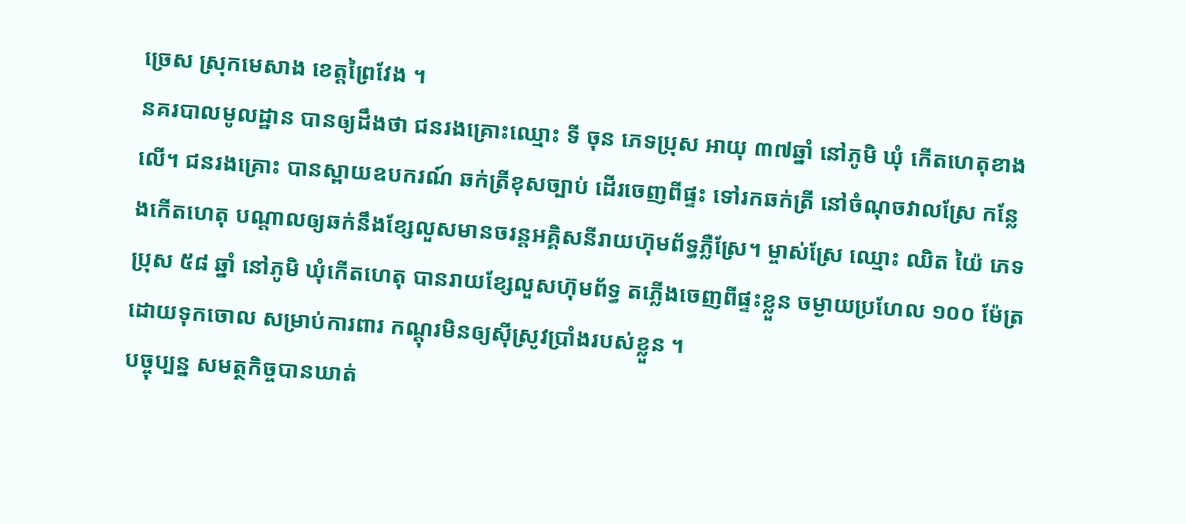ច្រេស ស្រុកមេសាង ខេត្តព្រៃវែង ។
នគរបាលមូលដ្ឋាន បានឲ្យដឹងថា ជនរងគ្រោះឈ្មោះ ទី ចុន ភេទប្រុស អាយុ ៣៧ឆ្នាំ នៅភូមិ ឃុំ កើតហេតុខាងលើ។ ជនរងគ្រោះ បានស្ពាយឧបករណ៍ ឆក់ត្រីខុសច្បាប់ ដើរចេញពីផ្ទះ ទៅរកឆក់ត្រី នៅចំណុចវាលស្រែ កន្លែងកើតហេតុ បណ្តាលឲ្យឆក់នឹងខ្សែលួសមានចរន្តអគ្គិសនីរាយហ៊ុមព័ទ្ធភ្លឺស្រែ។ ម្ចាស់ស្រែ ឈ្មោះ ឈិត យ៉ៃ ភេទប្រុស ៥៨ ឆ្នាំ នៅភូមិ ឃុំកើតហេតុ បានរាយខ្សែលួសហ៊ុមព័ទ្ធ តភ្លើងចេញពីផ្ទះខ្លួន ចម្ងាយប្រហែល ១០០ ម៉ែត្រដោយទុកចោល សម្រាប់ការពារ កណ្តុរមិនឲ្យស៊ីស្រូវប្រាំងរបស់ខ្លួន ។
បច្ចុប្បន្ន សមត្ថកិច្ចបានឃាត់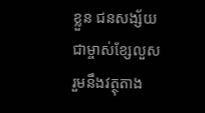ខ្លួន ជនសង្ស័យ ជាម្ចាស់ខ្សែលួស រួមនឹងវត្ថុតាង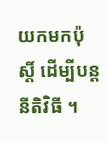យកមកប៉ុស្តិ៍ ដើម្បីបន្តនីតិវិធី ។